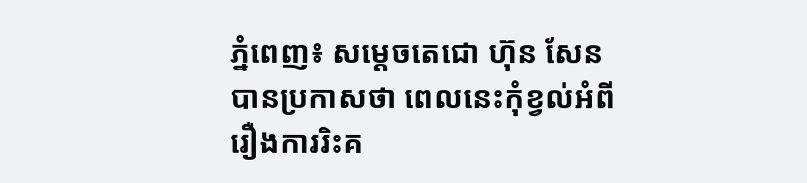ភ្នំពេញ៖ សម្តេចតេជោ ហ៊ុន សែន បានប្រកាសថា ពេលនេះកុំខ្វល់អំពីរឿងការរិះគ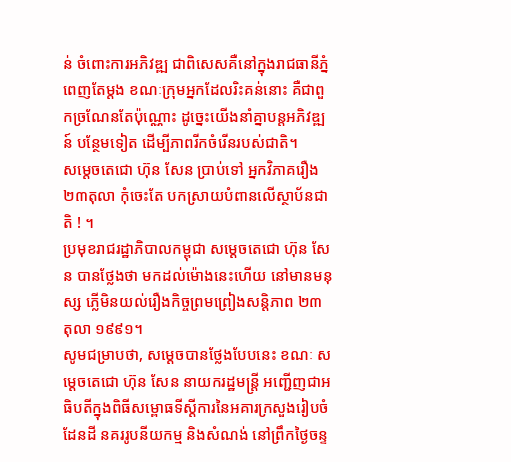ន់ ចំពោះការអភិវឌ្ឍ ជាពិសេសគឺនៅក្នុងរាជធានីភ្នំពេញតែម្តង ខណៈក្រុមអ្នកដែលរិះគន់នោះ គឺជាពួកច្រណែនតែប៉ុណ្ណោះ ដូច្នេះយើងនាំគ្នាបន្តអភិវឌ្ឍន៍ បន្ថែមទៀត ដើម្បីភាពរីកចំរើនរបស់ជាតិ។
សម្ដេចតេជោ ហ៊ុន សែន ប្រាប់ទៅ អ្នកវិភាគរឿង២៣តុលា កុំចេះតែ បកស្រាយបំពានលើស្ថាប័នជាតិ ! ។
ប្រមុខរាជរដ្ឋាភិបាលកម្ពុជា សម្ដេចតេជោ ហ៊ុន សែន បានថ្លែងថា មកដល់ម៉ោងនេះហើយ នៅមានមនុស្ស ភ្លើមិនយល់រឿងកិច្ចព្រមព្រៀងសន្តិភាព ២៣ តុលា ១៩៩១។
សូមជម្រាបថា, សម្តេចបានថ្លែងបែបនេះ ខណៈ សម្តេចតេជោ ហ៊ុន សែន នាយករដ្ឋមន្ត្រី អញ្ជើញជាអធិបតីក្នុងពិធីសម្ពោធទីស្តីការនៃអគារក្រសួងរៀបចំដែនដី នគររូបនីយកម្ម និងសំណង់ នៅព្រឹកថ្ងៃចន្ទ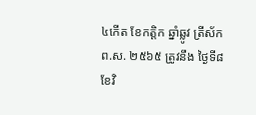៤កើត ខែកត្តិក ឆ្នាំឆ្លូវ ត្រីស័ក ព.ស. ២៥៦៥ ត្រូវនឹង ថ្ងៃទី៨ ខែវិ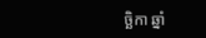ច្ឆិកា ឆ្នាំ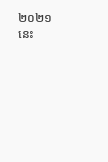២០២១នេះ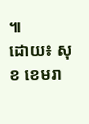៕
ដោយ៖ សុខ ខេមរា